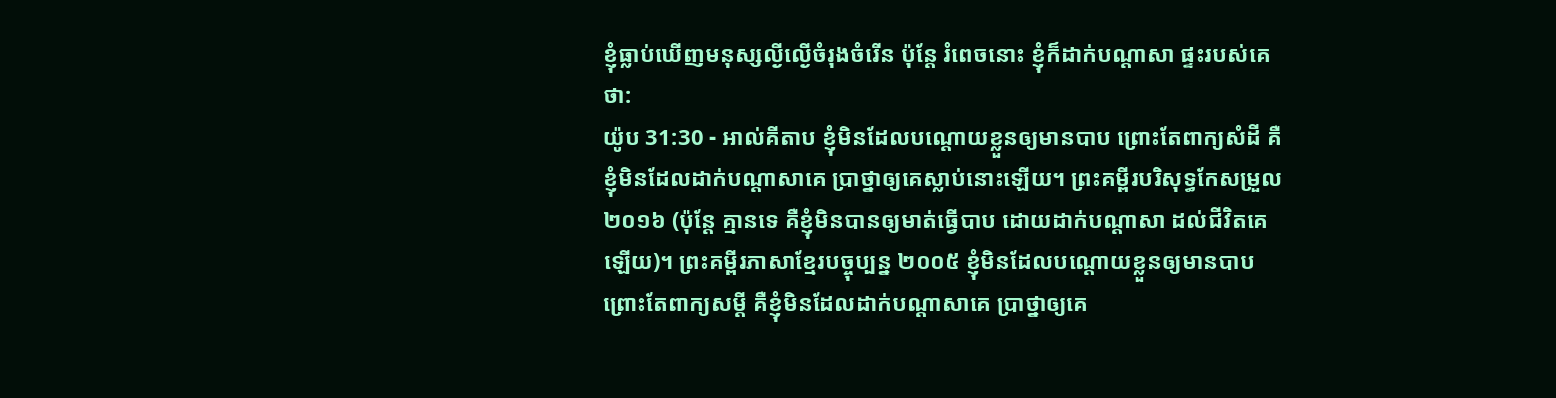ខ្ញុំធ្លាប់ឃើញមនុស្សល្ងីល្ងើចំរុងចំរើន ប៉ុន្តែ រំពេចនោះ ខ្ញុំក៏ដាក់បណ្ដាសា ផ្ទះរបស់គេថា:
យ៉ូប 31:30 - អាល់គីតាប ខ្ញុំមិនដែលបណ្ដោយខ្លួនឲ្យមានបាប ព្រោះតែពាក្យសំដី គឺខ្ញុំមិនដែលដាក់បណ្ដាសាគេ ប្រាថ្នាឲ្យគេស្លាប់នោះឡើយ។ ព្រះគម្ពីរបរិសុទ្ធកែសម្រួល ២០១៦ (ប៉ុន្តែ គ្មានទេ គឺខ្ញុំមិនបានឲ្យមាត់ធ្វើបាប ដោយដាក់បណ្ដាសា ដល់ជីវិតគេឡើយ)។ ព្រះគម្ពីរភាសាខ្មែរបច្ចុប្បន្ន ២០០៥ ខ្ញុំមិនដែលបណ្ដោយខ្លួនឲ្យមានបាប ព្រោះតែពាក្យសម្ដី គឺខ្ញុំមិនដែលដាក់បណ្ដាសាគេ ប្រាថ្នាឲ្យគេ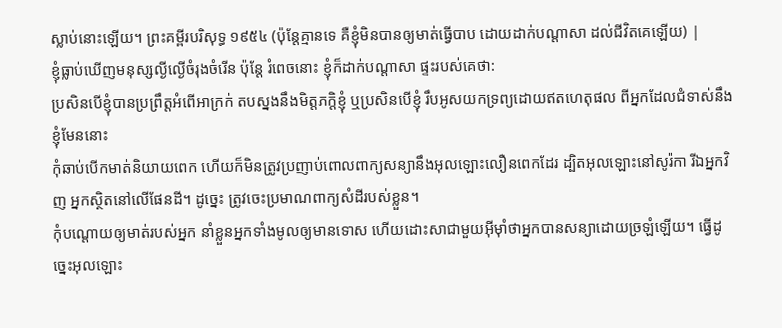ស្លាប់នោះឡើយ។ ព្រះគម្ពីរបរិសុទ្ធ ១៩៥៤ (ប៉ុន្តែគ្មានទេ គឺខ្ញុំមិនបានឲ្យមាត់ធ្វើបាប ដោយដាក់បណ្តាសា ដល់ជីវិតគេឡើយ) |
ខ្ញុំធ្លាប់ឃើញមនុស្សល្ងីល្ងើចំរុងចំរើន ប៉ុន្តែ រំពេចនោះ ខ្ញុំក៏ដាក់បណ្ដាសា ផ្ទះរបស់គេថា:
ប្រសិនបើខ្ញុំបានប្រព្រឹត្តអំពើអាក្រក់ តបស្នងនឹងមិត្តភក្ដិខ្ញុំ ឬប្រសិនបើខ្ញុំ រឹបអូសយកទ្រព្យដោយឥតហេតុផល ពីអ្នកដែលជំទាស់នឹងខ្ញុំមែននោះ
កុំឆាប់បើកមាត់និយាយពេក ហើយក៏មិនត្រូវប្រញាប់ពោលពាក្យសន្យានឹងអុលឡោះលឿនពេកដែរ ដ្បិតអុលឡោះនៅសូរ៉កា រីឯអ្នកវិញ អ្នកស្ថិតនៅលើផែនដី។ ដូច្នេះ ត្រូវចេះប្រមាណពាក្យសំដីរបស់ខ្លួន។
កុំបណ្តោយឲ្យមាត់របស់អ្នក នាំខ្លួនអ្នកទាំងមូលឲ្យមានទោស ហើយដោះសាជាមួយអ៊ីមុាំថាអ្នកបានសន្យាដោយច្រឡំឡើយ។ ធ្វើដូច្នេះអុលឡោះ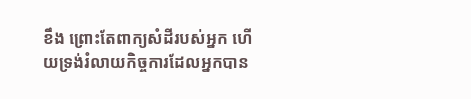ខឹង ព្រោះតែពាក្យសំដីរបស់អ្នក ហើយទ្រង់រំលាយកិច្ចការដែលអ្នកបាន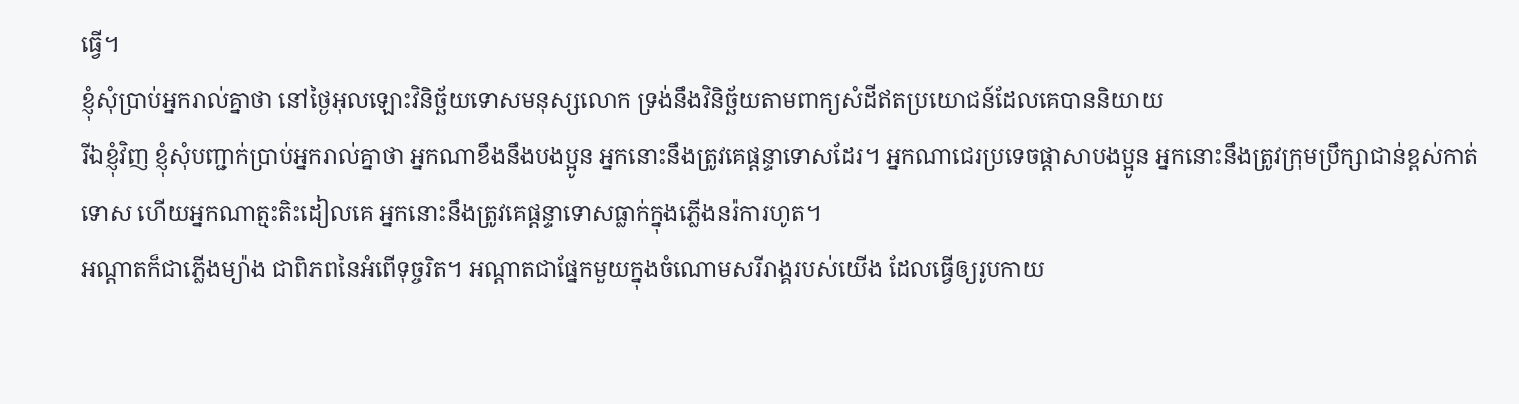ធ្វើ។
ខ្ញុំសុំប្រាប់អ្នករាល់គ្នាថា នៅថ្ងៃអុលឡោះវិនិច្ឆ័យទោសមនុស្សលោក ទ្រង់នឹងវិនិច្ឆ័យតាមពាក្យសំដីឥតប្រយោជន៍ដែលគេបាននិយាយ
រីឯខ្ញុំវិញ ខ្ញុំសុំបញ្ជាក់ប្រាប់អ្នករាល់គ្នាថា អ្នកណាខឹងនឹងបងប្អូន អ្នកនោះនឹងត្រូវគេផ្ដន្ទាទោសដែរ។ អ្នកណាជេរប្រទេចផ្ដាសាបងប្អូន អ្នកនោះនឹងត្រូវក្រុមប្រឹក្សាជាន់ខ្ពស់កាត់ទោស ហើយអ្នកណាត្មះតិះដៀលគេ អ្នកនោះនឹងត្រូវគេផ្ដន្ទាទោសធ្លាក់ក្នុងភ្លើងនរ៉ការហូត។
អណ្ដាតក៏ជាភ្លើងម្យ៉ាង ជាពិភពនៃអំពើទុច្ចរិត។ អណ្ដាតជាផ្នែកមួយក្នុងចំណោមសរីរាង្គរបស់យើង ដែលធ្វើឲ្យរូបកាយ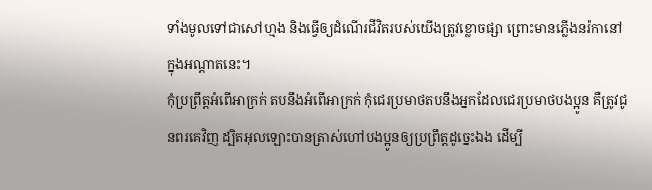ទាំងមូលទៅជាសៅហ្មង និងធ្វើឲ្យដំណើរជីវិតរបស់យើងត្រូវខ្លោចផ្សា ព្រោះមានភ្លើងនរ៉កានៅក្នុងអណ្ដាតនេះ។
កុំប្រព្រឹត្ដអំពើអាក្រក់ តបនឹងអំពើអាក្រក់ កុំជេរប្រមាថតបនឹងអ្នកដែលជេរប្រមាថបងប្អូន គឺត្រូវជូនពរគេវិញ ដ្បិតអុលឡោះបានត្រាស់ហៅបងប្អូនឲ្យប្រព្រឹត្ដដូច្នេះឯង ដើម្បី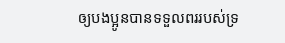ឲ្យបងប្អូនបានទទួលពររបស់ទ្រ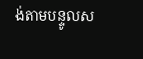ង់តាមបន្ទូលស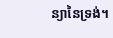ន្យានៃទ្រង់។